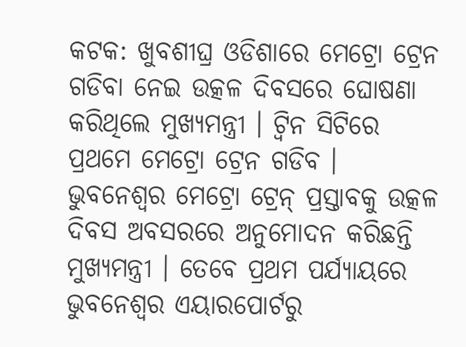କଟକ: ଖୁବଶୀଘ୍ର ଓଡିଶାରେ ମେଟ୍ରୋ ଟ୍ରେନ ଗଡିବା ନେଇ ଉତ୍କଳ ଦିବସରେ ଘୋଷଣା କରିଥିଲେ ମୁଖ୍ୟମନ୍ତ୍ରୀ । ଟ୍ବିନ ସିଟିରେ ପ୍ରଥମେ ମେଟ୍ରୋ ଟ୍ରେନ ଗଡିବ । ଭୁବନେଶ୍ବର ମେଟ୍ରୋ ଟ୍ରେନ୍ ପ୍ରସ୍ତାବକୁ ଉତ୍କଳ ଦିବସ ଅବସରରେ ଅନୁମୋଦନ କରିଛନ୍ତି ମୁଖ୍ୟମନ୍ତ୍ରୀ । ତେବେ ପ୍ରଥମ ପର୍ଯ୍ୟାୟରେ ଭୁବନେଶ୍ବର ଏୟାରପୋର୍ଟରୁ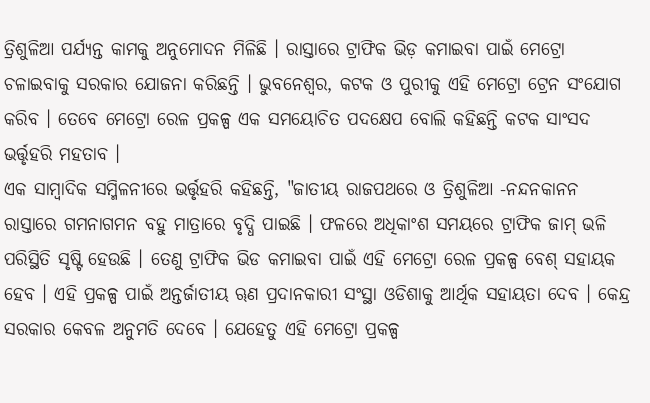ତ୍ରିଶୁଳିଆ ପର୍ଯ୍ୟନ୍ତ କାମକୁ ଅନୁମୋଦନ ମିଳିଛି । ରାସ୍ତାରେ ଟ୍ରାଫିକ ଭିଡ଼ କମାଇବା ପାଇଁ ମେଟ୍ରୋ ଚଳାଇବାକୁ ସରକାର ଯୋଜନା କରିଛନ୍ତି । ଭୁବନେଶ୍ବର, କଟକ ଓ ପୁରୀକୁ ଏହି ମେଟ୍ରୋ ଟ୍ରେନ ସଂଯୋଗ କରିବ । ତେବେ ମେଟ୍ରୋ ରେଳ ପ୍ରକଳ୍ପ ଏକ ସମୟୋଚିତ ପଦକ୍ଷେପ ବୋଲି କହିଛନ୍ତି କଟକ ସାଂସଦ ଭର୍ତ୍ତୃହରି ମହତାବ ।
ଏକ ସାମ୍ବାଦିକ ସମ୍ମିଳନୀରେ ଭର୍ତ୍ତୃହରି କହିଛନ୍ତି, "ଜାତୀୟ ରାଜପଥରେ ଓ ତ୍ରିଶୁଳିଆ -ନନ୍ଦନକାନନ ରାସ୍ତାରେ ଗମନାଗମନ ବହୁ ମାତ୍ରାରେ ବୃଦ୍ଧି ପାଇଛି । ଫଳରେ ଅଧିକାଂଶ ସମୟରେ ଟ୍ରାଫିକ ଜାମ୍ ଭଳି ପରିସ୍ଥିତି ସୃଷ୍ଟି ହେଉଛି । ତେଣୁ ଟ୍ରାଫିକ ଭିଡ କମାଇବା ପାଇଁ ଏହି ମେଟ୍ରୋ ରେଳ ପ୍ରକଳ୍ପ ବେଶ୍ ସହାୟକ ହେବ । ଏହି ପ୍ରକଳ୍ପ ପାଇଁ ଅନ୍ତର୍ଜାତୀୟ ୠଣ ପ୍ରଦାନକାରୀ ସଂସ୍ଥା ଓଡିଶାକୁ ଆର୍ଥିକ ସହାୟତା ଦେବ । କେନ୍ଦ୍ର ସରକାର କେବଳ ଅନୁମତି ଦେବେ । ଯେହେତୁ ଏହି ମେଟ୍ରୋ ପ୍ରକଳ୍ପ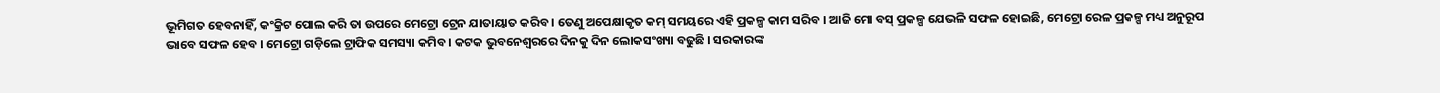ଭୂମିଗତ ହେବନାହିଁ, କଂକ୍ରିଟ ପୋଲ କରି ତା ଉପରେ ମେଟ୍ରୋ ଟ୍ରେନ ଯାତାୟାତ କରିବ । ତେଣୁ ଅପେକ୍ଷାକୃତ କମ୍ ସମୟରେ ଏହି ପ୍ରକଳ୍ପ କାମ ସରିବ । ଆଜି ମୋ ବସ୍ ପ୍ରକଳ୍ପ ଯେଭଳି ସଫଳ ହୋଇଛି, ମେଟ୍ରୋ ରେଳ ପ୍ରକଳ୍ପ ମଧ୍ୟ ଅନୁରୂପ ଭାବେ ସଫଳ ହେବ । ମେଟ୍ରୋ ଗଡ଼ିଲେ ଟ୍ରାଫିକ ସମସ୍ୟା କମିବ । କଟକ ଭୁବନେଶ୍ୱରରେ ଦିନକୁ ଦିନ ଲୋକସଂଖ୍ୟା ବଢୁଛି । ସରକାରଙ୍କ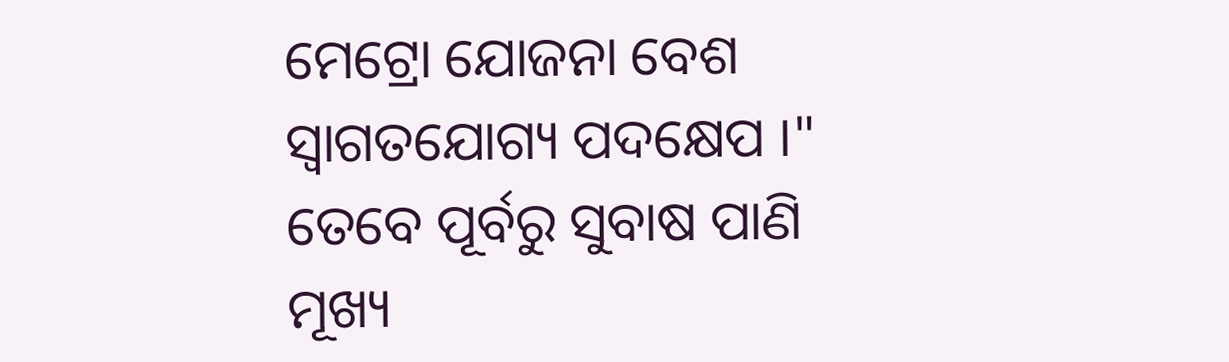ମେଟ୍ରୋ ଯୋଜନା ବେଶ ସ୍ୱାଗତଯୋଗ୍ୟ ପଦକ୍ଷେପ ।" ତେବେ ପୂର୍ବରୁ ସୁବାଷ ପାଣି ମୂଖ୍ୟ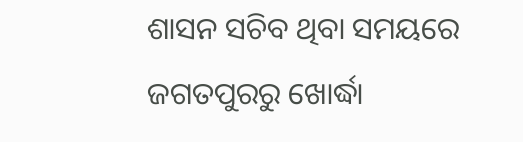ଶାସନ ସଚିବ ଥିବା ସମୟରେ ଜଗତପୁରରୁ ଖୋର୍ଦ୍ଧା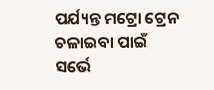ପର୍ଯ୍ୟନ୍ତ ମଟ୍ରୋ ଟ୍ରେନ ଚଳାଇବା ପାଇଁ ସର୍ଭେ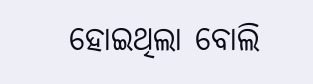ହୋଇଥିଲା ବୋଲି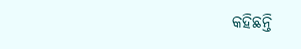କହିଛନ୍ତି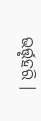ଭର୍ତ୍ତୃହରି ।